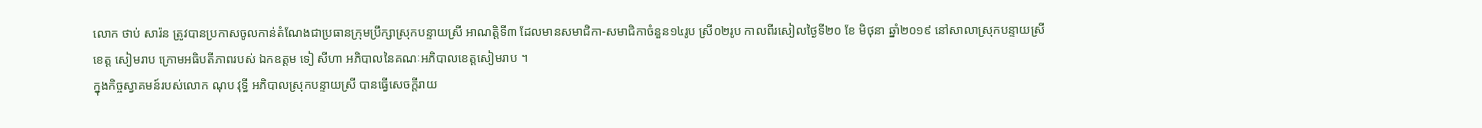លោក ថាប់ សារ៉ន ត្រូវបានប្រកាសចូលកាន់តំណែងជាប្រធានក្រុមប្រឹក្សាស្រុកបន្ទាយស្រី អាណត្តិទី៣ ដែលមានសមាជិកា-សមាជិកាចំនួន១៤រូប ស្រី០២រូប កាលពីរសៀលថ្ងៃទី២០ ខែ មិថុនា ឆ្នាំ២០១៩ នៅសាលាស្រុកបន្ទាយស្រី ខេត្ត សៀមរាប ក្រោមអធិបតីភាពរបស់ ឯកឧត្តម ទៀ សីហា អភិបាលនៃគណៈអភិបាលខេត្តសៀមរាប ។
ក្នុងកិច្ចស្វាគមន៍របស់លោក ណុប វុទ្ធី អភិបាលស្រុកបន្ទាយស្រី បានធ្វើសេចក្តីរាយ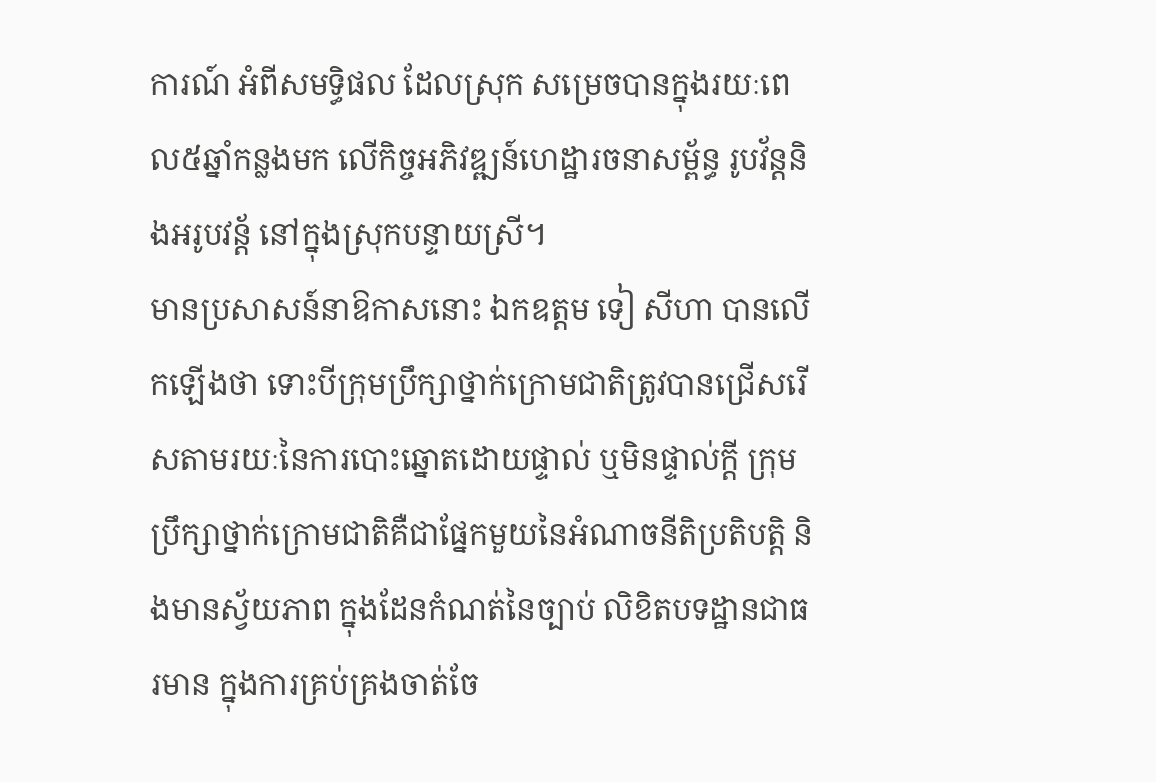ការណ៍ អំពីសមទ្ធិផល ដែលស្រុក សម្រេចបានក្នុងរយៈពេល៥ឆ្នាំកន្លងមក លើកិច្ចអភិវឌ្ឍន៍ហេដ្ឋារចនាសម្ព័ន្ធ រូបវ័ន្តនិងអរូបវន្ត័ នៅក្នុងស្រុកបន្ទាយស្រី។
មានប្រសាសន៍នាឱកាសនោះ ឯកឧត្តម ទៀ សីហា បានលើកឡើងថា ទោះបីក្រុមប្រឹក្សាថ្នាក់ក្រោមជាតិត្រូវបានជ្រើសរើសតាមរយៈនៃការបោះឆ្នោតដោយផ្ទាល់ ឬមិនផ្ទាល់ក្តី ក្រុមប្រឹក្សាថ្នាក់ក្រោមជាតិគឺជាផ្នែកមួយនៃអំណាចនីតិប្រតិបត្តិ និងមានស្វ័យភាព ក្នុងដែនកំណត់នៃច្បាប់ លិខិតបទដ្ឋានជាធរមាន ក្នុងការគ្រប់គ្រងចាត់ចែ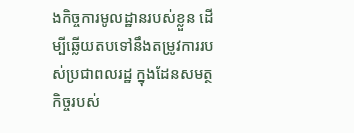ងកិច្ចការមូលដ្ឋានរបស់ខ្លួន ដើម្បីឆ្លើយតបទៅនឹងតម្រូវការរបស់ប្រជាពលរដ្ឋ ក្នុងដែនសមត្ថកិច្ចរបស់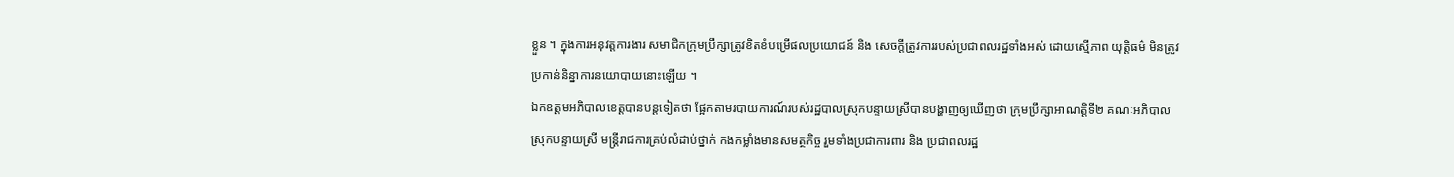ខ្លួន ។ ក្នុងការអនុវត្តការងារ សមាជិកក្រុមប្រឹក្សាត្រូវខិតខំបម្រើផលប្រយោជន៍ និង សេចក្តីត្រូវការរបស់ប្រជាពលរដ្ឋទាំងអស់ ដោយស្មើភាព យុត្តិធម៌ មិនត្រូវប្រកាន់និន្នាការនយោបាយនោះឡើយ ។
ឯកឧត្តមអភិបាលខេត្តបានបន្តទៀតថា ផ្អែកតាមរបាយការណ៍របស់រដ្ឋបាលស្រុកបន្ទាយស្រីបានបង្ហាញឲ្យឃើញថា ក្រុមប្រឹក្សាអាណត្តិទី២ គណៈអភិបាលស្រុកបន្ទាយស្រី មន្ត្រីរាជការគ្រប់លំដាប់ថ្នាក់ កងកម្លាំងមានសមត្ថកិច្ច រួមទាំងប្រជាការពារ និង ប្រជាពលរដ្ឋ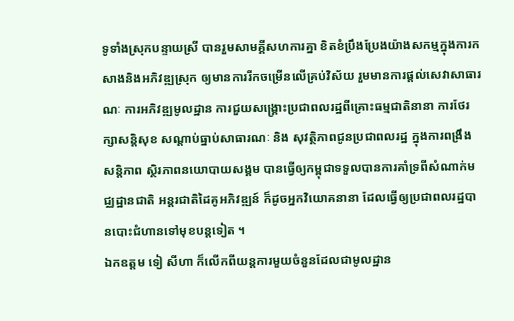ទូទាំងស្រុកបន្ទាយស្រី បានរួមសាមគ្គីសហការគ្នា ខិតខំប្រឹងប្រែងយ៉ាងសកម្មក្នុងការកសាងនិងអភិវឌ្ឍស្រុក ឲ្យមានការរីកចម្រើនលើគ្រប់វិស័យ រួមមានការផ្តល់សេវាសាធារណៈ ការអភិវឌ្ឍមូលដ្ឋាន ការជួយសង្គ្រោះប្រជាពលរដ្ឋពីគ្រោះធម្មជាតិនានា ការថែរក្សាសន្តិសុខ សណ្តាប់ធ្នាប់សាធារណៈ និង សុវត្ថិភាពជូនប្រជាពលរដ្ឋ ក្នុងការពង្រឹង សន្តិភាព សិ្ថរភាពនយោបាយសង្គម បានធ្វើឲ្យកម្ពុជាទទួលបានការគាំទ្រពីសំណាក់មជ្ឈដ្ឋានជាតិ អន្តរជាតិដៃគូអភិវឌ្ឍន៍ ក៏ដូចអ្នកវិយោគនានា ដែលធ្វើឲ្យប្រជាពលរដ្ឋបានបោះជំហានទៅមុខបន្តទៀត ។
ឯកឧត្តម ទៀ សីហា ក៏លើកពីយន្តការមួយចំនួនដែលជាមូលដ្ឋាន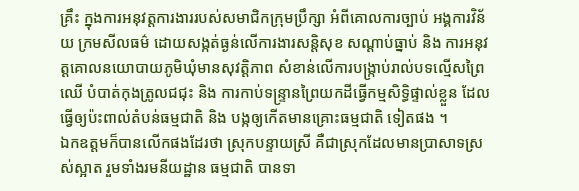គ្រឹះ ក្នុងការអនុវត្តការងាររបស់សមាជិកក្រុមប្រឹក្សា អំពីគោលការច្បាប់ អង្គការវិន័យ ក្រមសីលធម៌ ដោយសង្កត់ធ្ងន់លើការងារសន្តិសុខ សណ្តាប់ធ្នាប់ និង ការអនុវត្តគោលនយោបាយភូមិឃុំមានសុវត្តិភាព សំខាន់លើការបង្ក្រាប់រាល់បទល្មើសព្រៃឈើ បំបាត់កុងត្រូលជជុះ និង ការកាប់ទន្ទ្រានព្រៃយកដីធ្វើកម្មសិទ្ធិផ្ទាល់ខ្លួន ដែលធ្វើឲ្យប៉ះពាល់តំបន់ធម្មជាតិ និង បង្កឲ្យកើតមានគ្រោះធម្មជាតិ ទៀតផង ។
ឯកឧត្តមក៏បានលើកផងដែរថា ស្រុកបន្ទាយស្រី គឺជាស្រុកដែលមានប្រាសាទស្រស់ស្អាត រួមទាំងរមនីយដ្ឋាន ធម្មជាតិ បានទា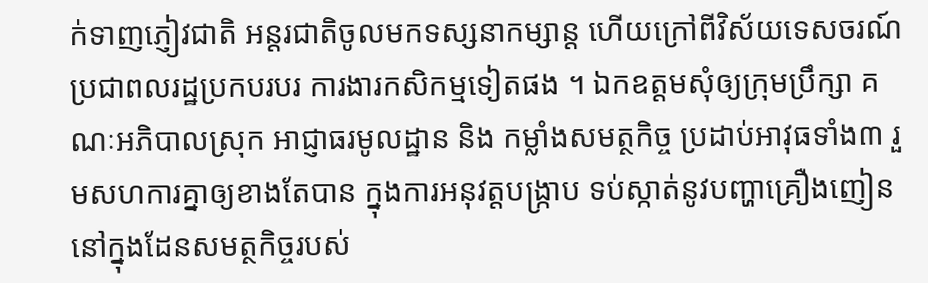ក់ទាញភ្ញៀវជាតិ អន្តរជាតិចូលមកទស្សនាកម្សាន្ត ហើយក្រៅពីវិស័យទេសចរណ៍ ប្រជាពលរដ្ឋប្រកបរបរ ការងារកសិកម្មទៀតផង ។ ឯកឧត្តមសុំឲ្យក្រុមប្រឹក្សា គណៈអភិបាលស្រុក អាជ្ញាធរមូលដ្ឋាន និង កម្លាំងសមត្ថកិច្ច ប្រដាប់អាវុធទាំង៣ រួមសហការគ្នាឲ្យខាងតែបាន ក្នុងការអនុវត្តបង្ក្រាប ទប់ស្កាត់នូវបញ្ហាគ្រឿងញៀននៅក្នុងដែនសមត្ថកិច្ចរបស់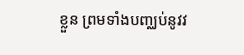ខ្លួន ព្រមទាំងបញ្ឈប់នូវវ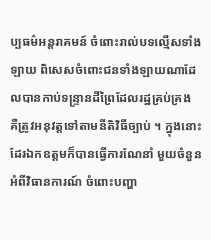ប្បធម៌អន្តរាគមន៍ ចំពោះរាល់បទល្មើសទាំងឡាយ ពិសេសចំពោះជនទាំងឡាយណាដែលបានកាប់ទន្ទ្រានដីព្រៃដែលរដ្ឋគ្រប់គ្រង គឺត្រូវអនុវត្តទៅតាមនីតិវិធីច្បាប់ ។ ក្នុងនោះដែរឯកឧត្តមក៏បានធ្វើការណែនាំ មួយចំនួន អំពីវិធានការណ៍ ចំពោះបញ្ហា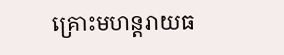គ្រោះមហន្តរាយធ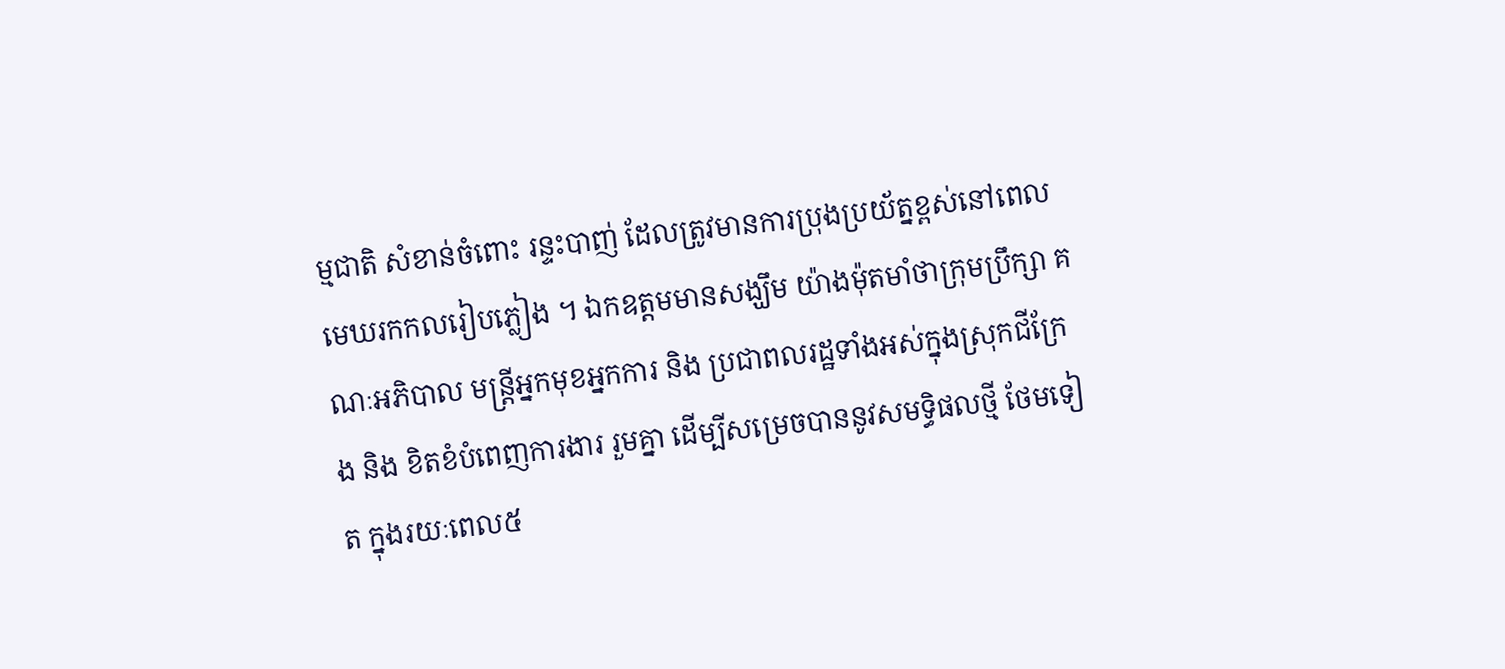ម្មជាតិ សំខាន់ចំពោះ រន្ទះបាញ់ ដែលត្រូវមានការប្រុងប្រយ័ត្នខ្ពស់នៅពេលមេឃរកកលរៀបភ្លៀង ។ ឯកឧត្តមមានសង្ឃឹម យ៉ាងម៉ុតមាំថាក្រុមប្រឹក្សា គណៈអភិបាល មន្ត្រីអ្នកមុខអ្នកការ និង ប្រជាពលរដ្ឋទាំងអស់ក្នុងស្រុកជីក្រែង និង ខិតខំបំពេញការងារ រួមគ្នា ដើម្បីសម្រេចបាននូវសមទ្ធិផលថ្មី ថែមទៀត ក្នុងរយៈពេល៥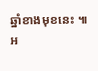ឆ្នាំខាងមុខនេះ ៕
អ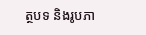ត្ថបទ និងរូបភា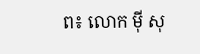ព៖ លោក ម៉ី សុ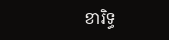ខារិទ្ធ